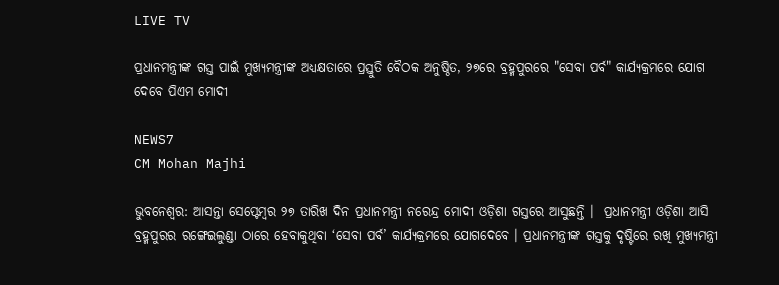LIVE TV

ପ୍ରଧାନମନ୍ତ୍ରୀଙ୍କ ଗସ୍ତ ପାଇଁ ମୁଖ୍ୟମନ୍ତ୍ରୀଙ୍କ ଅଧ୍ୟକ୍ଷତାରେ ପ୍ରସ୍ତୁତି ବୈଠକ ଅନୁଷ୍ଠିତ, ୨୭ରେ ବ୍ରହ୍ମପୁରରେ "ସେବା ପର୍ବ" କାର୍ଯ୍ୟକ୍ରମରେ ଯୋଗ ଦେବେ ପିଏମ ମୋଦୀ

NEWS7
CM Mohan Majhi

ଭୁବନେଶ୍ୱର: ଆସନ୍ତା ସେପ୍ଟେମ୍ବର ୨୭ ତାରିଖ ଦିନ ପ୍ରଧାନମନ୍ତ୍ରୀ ନରେନ୍ଦ୍ର ମୋଦୀ ଓଡ଼ିଶା ଗସ୍ତରେ ଆସୁଛନ୍ତି ।  ପ୍ରଧାନମନ୍ତ୍ରୀ ଓଡ଼ିଶା ଆସି ବ୍ରହ୍ମପୁରର ରଙ୍ଗେଇଲୁଣ୍ଡା ଠାରେ ହେବାକୁଥିବା ‘ସେବା ପର୍ବ’ କାର୍ଯ୍ୟକ୍ରମରେ ଯୋଗଦେବେ । ପ୍ରଧାନମନ୍ତ୍ରୀଙ୍କ ଗସ୍ତକୁ ଦୃଷ୍ଟିରେ ରଖି ମୁଖ୍ୟମନ୍ତ୍ରୀ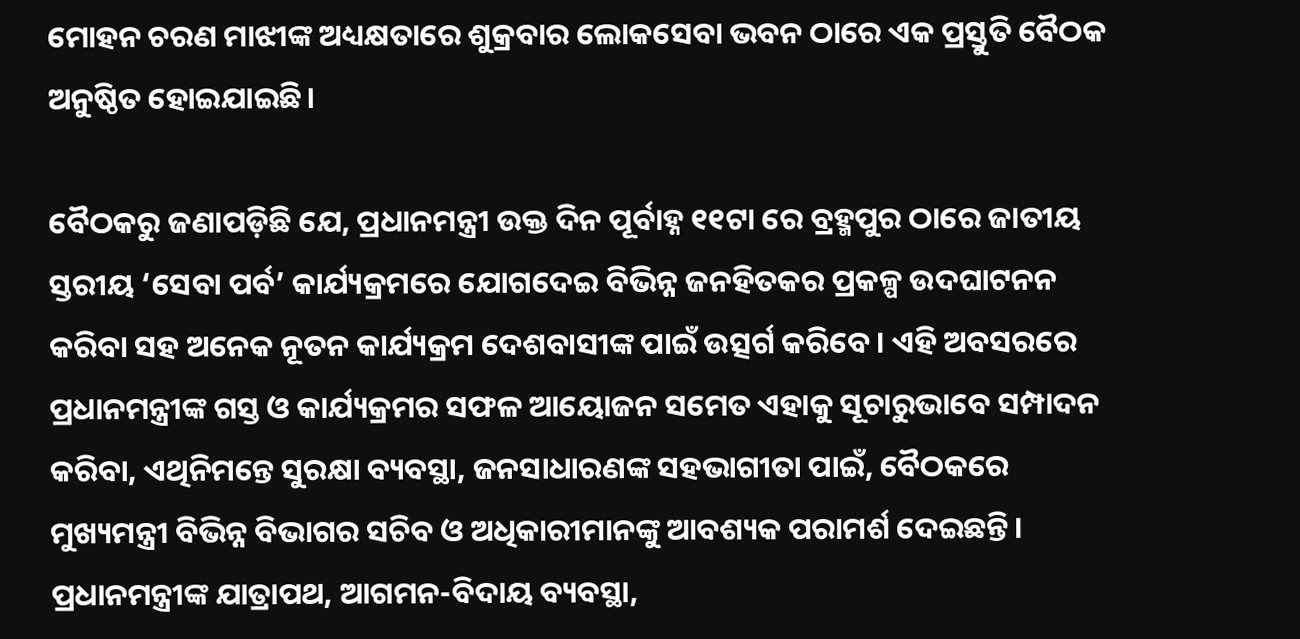ମୋହନ ଚରଣ ମାଝୀଙ୍କ ଅଧ୍ୟକ୍ଷତାରେ ଶୁକ୍ରବାର ଲୋକସେବା ଭବନ ଠାରେ ଏକ ପ୍ରସ୍ତୁତି ବୈଠକ ଅନୁଷ୍ଠିତ ହୋଇଯାଇଛି।

ବୈଠକରୁ ଜଣାପଡ଼ିଛି ଯେ, ପ୍ରଧାନମନ୍ତ୍ରୀ ଉକ୍ତ ଦିନ ପୂର୍ବାହ୍ନ ୧୧ଟା ରେ ବ୍ରହ୍ମପୁର ଠାରେ ଜାତୀୟ ସ୍ତରୀୟ ‘ସେବା ପର୍ବ’ କାର୍ଯ୍ୟକ୍ରମରେ ଯୋଗଦେଇ ବିଭିନ୍ନ ଜନହିତକର ପ୍ରକଳ୍ପ ଉଦଘାଟନନ କରିବା ସହ ଅନେକ ନୂତନ କାର୍ଯ୍ୟକ୍ରମ ଦେଶବାସୀଙ୍କ ପାଇଁ ଉତ୍ସର୍ଗ କରିବେ। ଏହି ଅବସରରେ ପ୍ରଧାନମନ୍ତ୍ରୀଙ୍କ ଗସ୍ତ ଓ କାର୍ଯ୍ୟକ୍ରମର ସଫଳ ଆୟୋଜନ ସମେତ ଏହାକୁ ସୂଚାରୁଭାବେ ସମ୍ପାଦନ କରିବା, ଏଥିନିମନ୍ତେ ସୁରକ୍ଷା ବ୍ୟବସ୍ଥା, ଜନସାଧାରଣଙ୍କ ସହଭାଗୀତା ପାଇଁ, ବୈଠକରେ ମୁଖ୍ୟମନ୍ତ୍ରୀ ବିଭିନ୍ନ ବିଭାଗର ସଚିବ ଓ ଅଧିକାରୀମାନଙ୍କୁ ଆବଶ୍ୟକ ପରାମର୍ଶ ଦେଇଛନ୍ତି। ପ୍ରଧାନମନ୍ତ୍ରୀଙ୍କ ଯାତ୍ରାପଥ, ଆଗମନ-ବିଦାୟ ବ୍ୟବସ୍ଥା,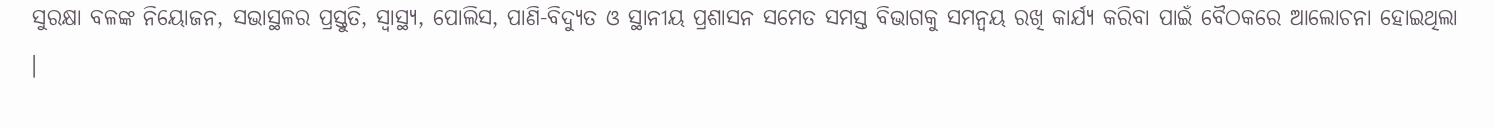ସୁରକ୍ଷା ବଳଙ୍କ ନିୟୋଜନ, ସଭାସ୍ଥଳର ପ୍ରସ୍ତୁତି, ସ୍ୱାସ୍ଥ୍ୟ, ପୋଲିସ, ପାଣି-ବିଦ୍ୟୁତ ଓ ସ୍ଥାନୀୟ ପ୍ରଶାସନ ସମେତ ସମସ୍ତ ବିଭାଗକୁ ସମନ୍ୱୟ ରଖି କାର୍ଯ୍ୟ କରିବା ପାଇଁ ବୈଠକରେ ଆଲୋଚନା ହୋଇଥିଲା ।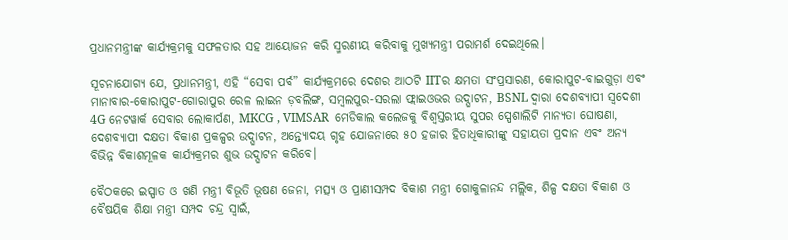ପ୍ରଧାନମନ୍ତ୍ରୀଙ୍କ କାର୍ଯ୍ୟକ୍ରମକୁ ସଫଳତାର ସହ ଆୟୋଜନ କରି ସ୍ମରଣୀୟ କରିବାକୁ ମୁଖ୍ୟମନ୍ତ୍ରୀ ପରାମର୍ଶ ଦେଇଥିଲେ।

ସୂଚନାଯୋଗ୍ୟ ଯେ, ପ୍ରଧାନମନ୍ତ୍ରୀ, ଏହି “ସେବା ପର୍ବ” କାର୍ଯ୍ୟକ୍ରମରେ ଦେଶର ଆଠଟି IITର କ୍ଷମତା ସଂପ୍ରସାରଣ, କୋରାପୁଟ-ବାଇଗୁଡ଼ା ଏବଂ ମାନାବାର-କୋରାପୁଟ-ଗୋରାପୁର ରେଳ ଲାଇନ ଡ଼ବଲିଙ୍ଗ, ସମ୍ବଲପୁର-ସରଲା ଫ୍ଲାଇଓଭର ଉଦ୍ଘାଟନ, BSNL ଦ୍ୱାରା ଦେଶବ୍ୟାପୀ ସ୍ୱଦେଶୀ 4G ନେଟୱାର୍କ ସେବାର ଲୋକାର୍ପଣ, MKCG , VIMSAR  ମେଡିକାଲ କଲେଜକୁ ବିଶ୍ୱସ୍ତରୀୟ ସୁପର ସ୍ପେଶାଲିଟି ମାନ୍ୟତା ଘୋଷଣା, ଦେଶବ୍ୟାପୀ ଦକ୍ଷତା ବିକାଶ ପ୍ରକଳ୍ପର ଉଦ୍ଘାଟନ, ଅନ୍ତ୍ୟୋଦୟ ଗୃହ ଯୋଜନାରେ ୫୦ ହଜାର ହିତାଧିକାରୀଙ୍କୁ ସହାୟତା ପ୍ରଦାନ ଏବଂ ଅନ୍ୟ ବିଭିନ୍ନ ବିକାଶମୂଳକ କାର୍ଯ୍ୟକ୍ରମର ଶୁଭ ଉଦ୍ଘାଟନ କରିବେ।

ବୈଠକରେ ଇସ୍ପାତ ଓ ଖଣି ମନ୍ତ୍ରୀ ବିଭୂତି ଭୂଷଣ ଜେନା, ମତ୍ସ୍ୟ ଓ ପ୍ରାଣୀସମ୍ପଦ ବିକାଶ ମନ୍ତ୍ରୀ ଗୋକୁଳାନନ୍ଦ ମଲ୍ଲିକ, ଶିଳ୍ପ ଦକ୍ଷତା ବିକାଶ ଓ ବୈଷୟିକ ଶିକ୍ଷା ମନ୍ତ୍ରୀ ସମ୍ପଦ ଚନ୍ଦ୍ର ସ୍ୱାଇଁ,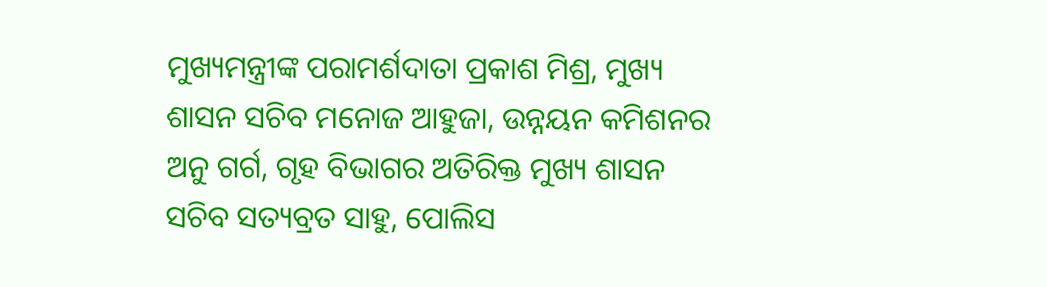ମୁଖ୍ୟମନ୍ତ୍ରୀଙ୍କ ପରାମର୍ଶଦାତା ପ୍ରକାଶ ମିଶ୍ର, ମୁଖ୍ୟ ଶାସନ ସଚିବ ମନୋଜ ଆହୁଜା, ଉନ୍ନୟନ କମିଶନର ଅନୁ ଗର୍ଗ, ଗୃହ ବିଭାଗର ଅତିରିକ୍ତ ମୁଖ୍ୟ ଶାସନ ସଚିବ ସତ୍ୟବ୍ରତ ସାହୁ, ପୋଲିସ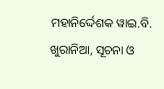ମହାନିର୍ଦ୍ଦେଶକ ୱାଇ.ବି. ଖୁରାନିଆ, ସୂଚନା ଓ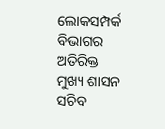ଲୋକସମ୍ପର୍କ ବିଭାଗର ଅତିରିକ୍ତ ମୁଖ୍ୟ ଶାସନ ସଚିବ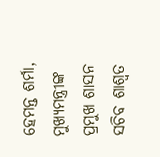ହେମନ୍ତ ଶର୍ମା, ମୁଖ୍ୟମନ୍ତ୍ରୀଙ୍କ ପ୍ରମୁଖ ଶାସନ ସଚିବ ଶାଶ୍ୱତ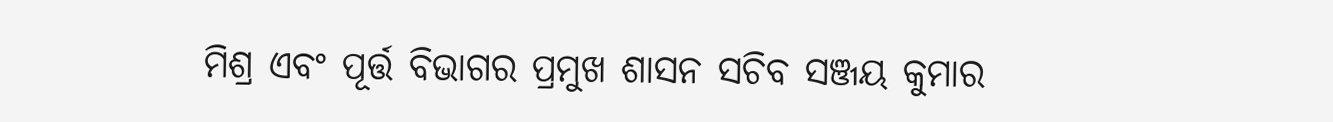ମିଶ୍ର ଏବଂ ପୂର୍ତ୍ତ ବିଭାଗର ପ୍ରମୁଖ ଶାସନ ସଚିବ ସଞ୍ଜୟ କୁମାର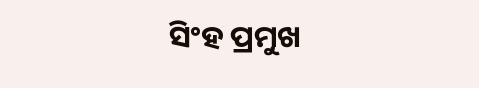ସିଂହ ପ୍ରମୁଖ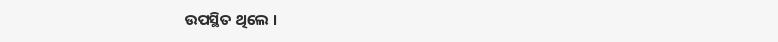ଉପସ୍ଥିତ ଥିଲେ ।